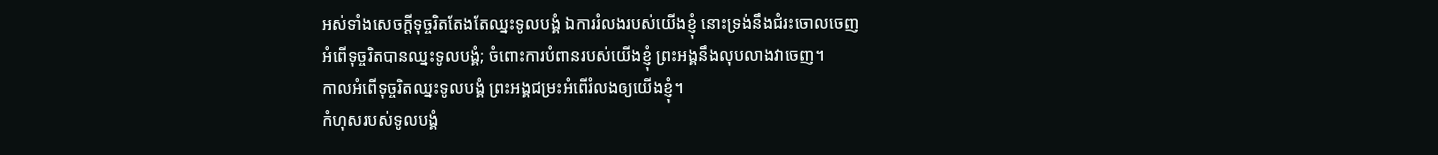អស់ទាំងសេចក្ដីទុច្ចរិតតែងតែឈ្នះទូលបង្គំ ឯការរំលងរបស់យើងខ្ញុំ នោះទ្រង់នឹងជំរះចោលចេញ
អំពើទុច្ចរិតបានឈ្នះទូលបង្គំ; ចំពោះការបំពានរបស់យើងខ្ញុំ ព្រះអង្គនឹងលុបលាងវាចេញ។
កាលអំពើទុច្ចរិតឈ្នះទូលបង្គំ ព្រះអង្គជម្រះអំពើរំលងឲ្យយើងខ្ញុំ។
កំហុសរបស់ទូលបង្គំ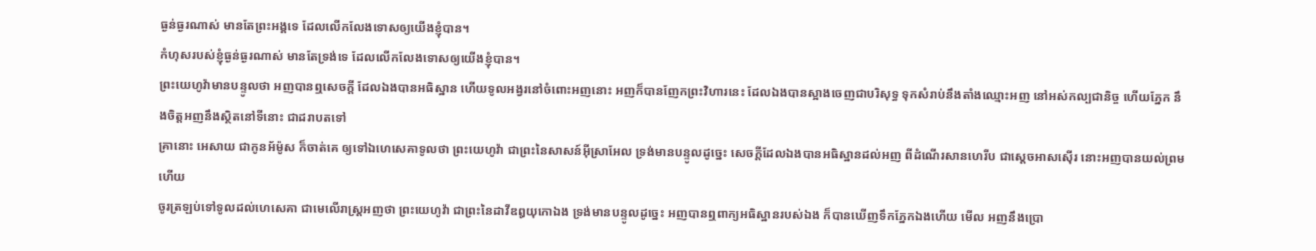ធ្ងន់ធ្ងរណាស់ មានតែព្រះអង្គទេ ដែលលើកលែងទោសឲ្យយើងខ្ញុំបាន។
កំហុសរបស់ខ្ញុំធ្ងន់ធ្ងរណាស់ មានតែទ្រង់ទេ ដែលលើកលែងទោសឲ្យយើងខ្ញុំបាន។
ព្រះយេហូវ៉ាមានបន្ទូលថា អញបានឮសេចក្ដី ដែលឯងបានអធិស្ឋាន ហើយទូលអង្វរនៅចំពោះអញនោះ អញក៏បានញែកព្រះវិហារនេះ ដែលឯងបានស្អាងចេញជាបរិសុទ្ធ ទុកសំរាប់នឹងតាំងឈ្មោះអញ នៅអស់កល្បជានិច្ច ហើយភ្នែក នឹងចិត្តអញនឹងស្ថិតនៅទីនោះ ជាដរាបតទៅ
គ្រានោះ អេសាយ ជាកូនអ័ម៉ូស ក៏ចាត់គេ ឲ្យទៅឯហេសេគាទូលថា ព្រះយេហូវ៉ា ជាព្រះនៃសាសន៍អ៊ីស្រាអែល ទ្រង់មានបន្ទូលដូច្នេះ សេចក្ដីដែលឯងបានអធិស្ឋានដល់អញ ពីដំណើរសានហេរីប ជាស្តេចអាសស៊ើរ នោះអញបានយល់ព្រមហើយ
ចូរត្រឡប់ទៅទូលដល់ហេសេគា ជាមេលើរាស្ត្រអញថា ព្រះយេហូវ៉ា ជាព្រះនៃដាវីឌឰយុកោឯង ទ្រង់មានបន្ទូលដូច្នេះ អញបានឮពាក្យអធិស្ឋានរបស់ឯង ក៏បានឃើញទឹកភ្នែកឯងហើយ មើល អញនឹងប្រោ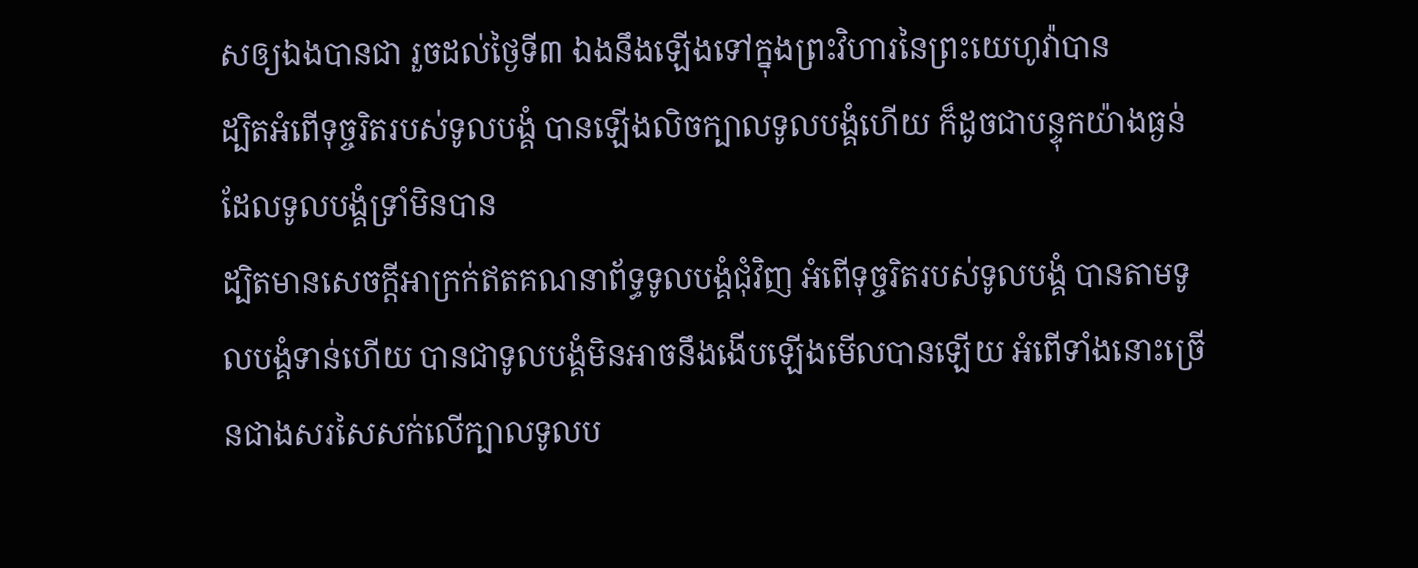សឲ្យឯងបានជា រួចដល់ថ្ងៃទី៣ ឯងនឹងឡើងទៅក្នុងព្រះវិហារនៃព្រះយេហូវ៉ាបាន
ដ្បិតអំពើទុច្ចរិតរបស់ទូលបង្គំ បានឡើងលិចក្បាលទូលបង្គំហើយ ក៏ដូចជាបន្ទុកយ៉ាងធ្ងន់ ដែលទូលបង្គំទ្រាំមិនបាន
ដ្បិតមានសេចក្ដីអាក្រក់ឥតគណនាព័ទ្ធទូលបង្គំជុំវិញ អំពើទុច្ចរិតរបស់ទូលបង្គំ បានតាមទូលបង្គំទាន់ហើយ បានជាទូលបង្គំមិនអាចនឹងងើបឡើងមើលបានឡើយ អំពើទាំងនោះច្រើនជាងសរសៃសក់លើក្បាលទូលប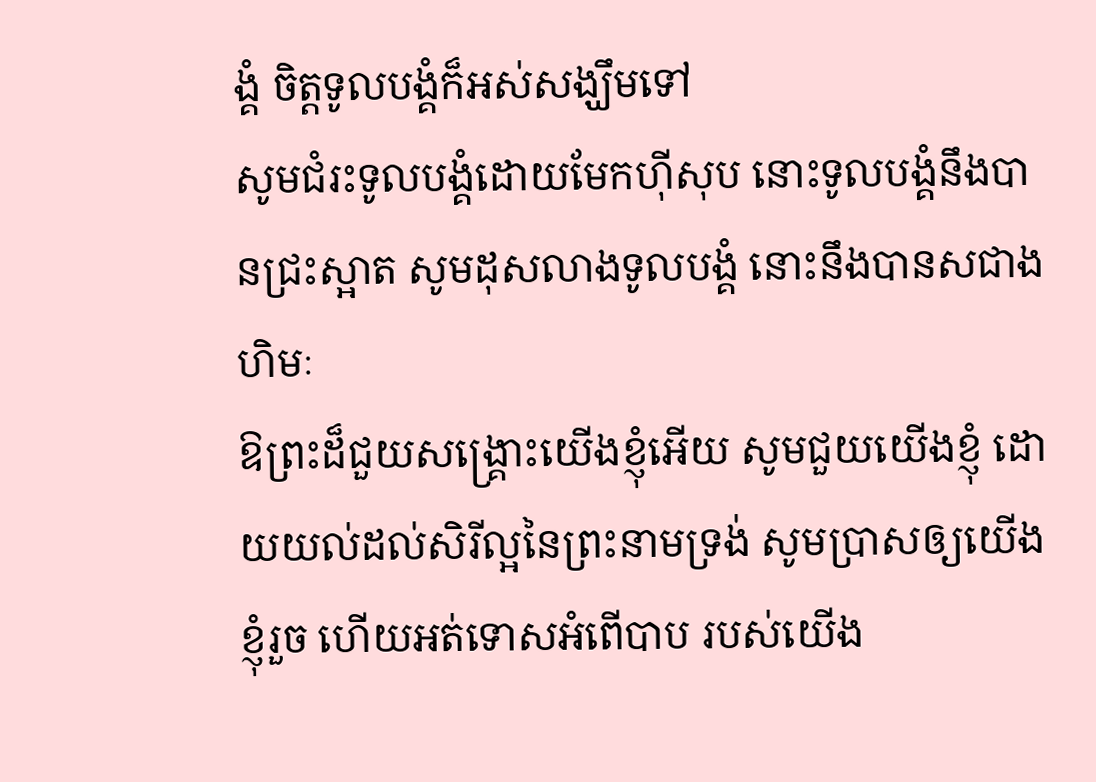ង្គំ ចិត្តទូលបង្គំក៏អស់សង្ឃឹមទៅ
សូមជំរះទូលបង្គំដោយមែកហ៊ីសុប នោះទូលបង្គំនឹងបានជ្រះស្អាត សូមដុសលាងទូលបង្គំ នោះនឹងបានសជាងហិមៈ
ឱព្រះដ៏ជួយសង្រ្គោះយើងខ្ញុំអើយ សូមជួយយើងខ្ញុំ ដោយយល់ដល់សិរីល្អនៃព្រះនាមទ្រង់ សូមប្រាសឲ្យយើងខ្ញុំរួច ហើយអត់ទោសអំពើបាប របស់យើង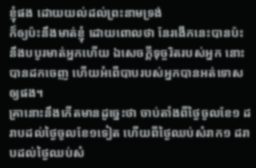ខ្ញុំផង ដោយយល់ដល់ព្រះនាមទ្រង់
ក៏ឲ្យប៉ះនឹងមាត់ខ្ញុំ ដោយពោលថា នែរងើកនេះបានប៉ះនឹងបបូរមាត់អ្នកហើយ ឯសេចក្ដីទុច្ចរិតរបស់អ្នក នោះបានដកចេញ ហើយអំពើបាបរបស់អ្នកបានអត់ទោសឲ្យផង។
គ្រានោះនឹងកើតមានដូច្នេះថា ចាប់តាំងពីថ្ងៃចូលខែ១ ដរាបដល់ថ្ងៃចូលខែ១ទៀត ហើយពីថ្ងៃឈប់សំរាក១ ដរាបដល់ថ្ងៃឈប់សំ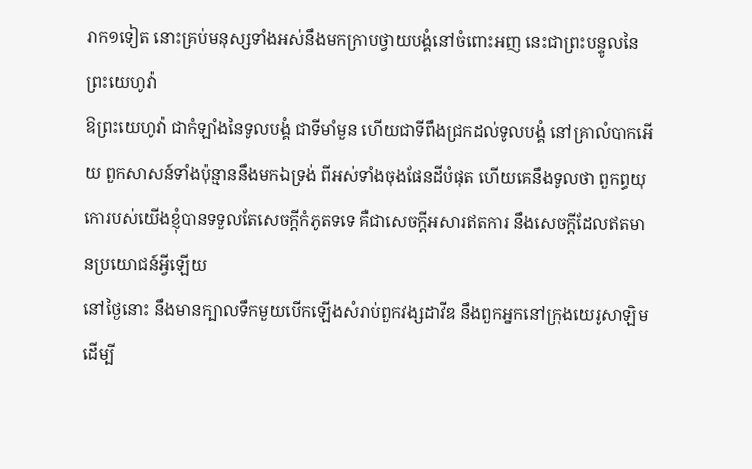រាក១ទៀត នោះគ្រប់មនុស្សទាំងអស់នឹងមកក្រាបថ្វាយបង្គំនៅចំពោះអញ នេះជាព្រះបន្ទូលនៃព្រះយេហូវ៉ា
ឱព្រះយេហូវ៉ា ជាកំឡាំងនៃទូលបង្គំ ជាទីមាំមួន ហើយជាទីពឹងជ្រកដល់ទូលបង្គំ នៅគ្រាលំបាកអើយ ពួកសាសន៍ទាំងប៉ុន្មាននឹងមកឯទ្រង់ ពីអស់ទាំងចុងផែនដីបំផុត ហើយគេនឹងទូលថា ពួកព្ធយុកោរបស់យើងខ្ញុំបានទទួលតែសេចក្ដីកំភូតទទេ គឺជាសេចក្ដីអសារឥតការ នឹងសេចក្ដីដែលឥតមានប្រយោជន៍អ្វីឡើយ
នៅថ្ងៃនោះ នឹងមានក្បាលទឹកមួយបើកឡើងសំរាប់ពួកវង្សដាវីឌ នឹងពួកអ្នកនៅក្រុងយេរូសាឡិម ដើម្បី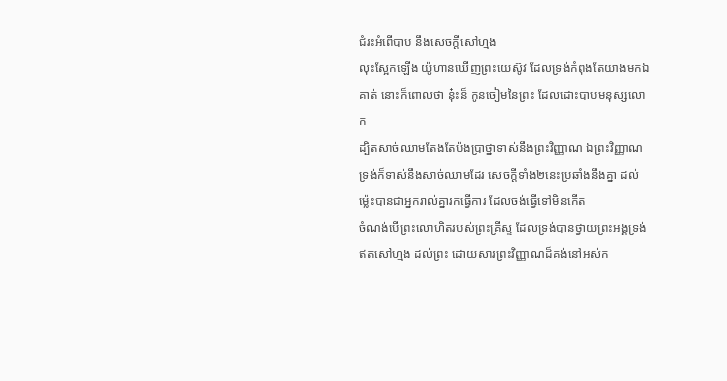ជំរះអំពើបាប នឹងសេចក្ដីសៅហ្មង
លុះស្អែកឡើង យ៉ូហានឃើញព្រះយេស៊ូវ ដែលទ្រង់កំពុងតែយាងមកឯគាត់ នោះក៏ពោលថា នុ៎ះន៏ កូនចៀមនៃព្រះ ដែលដោះបាបមនុស្សលោក
ដ្បិតសាច់ឈាមតែងតែប៉ងប្រាថ្នាទាស់នឹងព្រះវិញ្ញាណ ឯព្រះវិញ្ញាណ ទ្រង់ក៏ទាស់នឹងសាច់ឈាមដែរ សេចក្ដីទាំង២នេះប្រឆាំងនឹងគ្នា ដល់ម៉្លេះបានជាអ្នករាល់គ្នារកធ្វើការ ដែលចង់ធ្វើទៅមិនកើត
ចំណង់បើព្រះលោហិតរបស់ព្រះគ្រីស្ទ ដែលទ្រង់បានថ្វាយព្រះអង្គទ្រង់ ឥតសៅហ្មង ដល់ព្រះ ដោយសារព្រះវិញ្ញាណដ៏គង់នៅអស់ក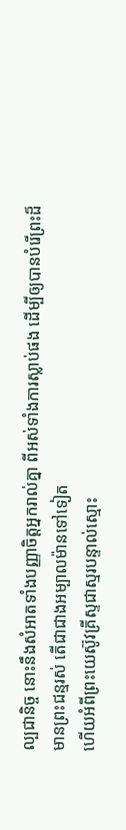ល្បជានិច្ច នោះនឹងសំអាតទាំងបញ្ញាចិត្តអ្នករាល់គ្នា ពីអស់ទាំងការស្លាប់ផង ដើម្បីឲ្យបានបំរើព្រះដ៏មានព្រះជន្មរស់ តើជាជាងអម្បាលម៉ានទៅទៀត
ហើយអំពីព្រះយេស៊ូវគ្រីស្ទជាស្មរបន្ទាល់ស្មោះ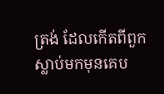ត្រង់ ដែលកើតពីពួកស្លាប់មកមុនគេប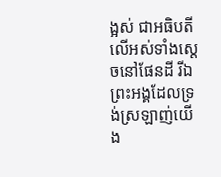ង្អស់ ជាអធិបតីលើអស់ទាំងស្តេចនៅផែនដី រីឯព្រះអង្គដែលទ្រង់ស្រឡាញ់យើង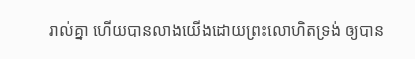រាល់គ្នា ហើយបានលាងយើងដោយព្រះលោហិតទ្រង់ ឲ្យបាន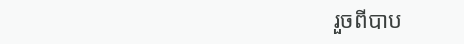រួចពីបាប